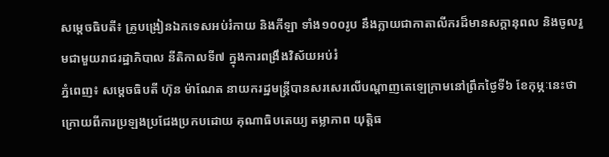សម្តេចធិបតី៖ គ្រូបង្រៀនឯកទេសអប់រំកាយ និងកីឡា ទាំង១០០រូប នឹងក្លាយជាកាតាលីករដ៏មានសក្តានុពល និងចូលរួមជាមួយរាជរដ្ឋាភិបាល នីតិកាលទី៧ ក្នុងការពង្រឹងវិស័យអប់រំ
ភ្នំពេញ៖ សម្តេចធិបតី ហ៊ុន ម៉ាណែត នាយករដ្ឋមន្ត្រីបានសរសេរលើបណ្តាញតេឡេក្រាមនៅព្រឹកថ្ងៃទី៦ ខែកុម្ភៈនេះថា ក្រោយពីការប្រឡងប្រជែងប្រកបដោយ គុណាធិបតេយ្យ តម្លាភាព យុត្តិធ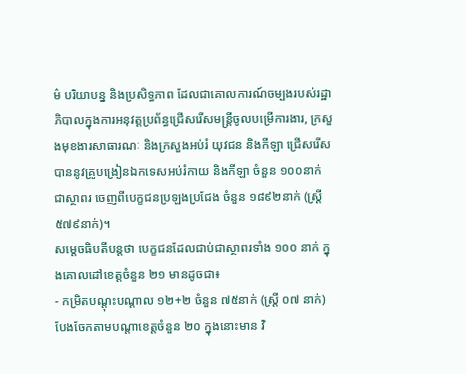ម៌ បរិយាបន្ន និងប្រសិទ្ធភាព ដែលជាគោលការណ៍ចម្បងរបស់រដ្ឋាភិបាលក្នុងការអនុវត្តប្រព័ន្ធជ្រើសរើសមន្ត្រីចូលបម្រើការងារ, ក្រសួងមុខងារសាធារណៈ និងក្រសួងអប់រំ យុវជន និងកីឡា ជ្រើសរើសបាននូវគ្រូបង្រៀនឯកទេសអប់រំកាយ និងកីឡា ចំនួន ១០០នាក់ ជាស្ថាពរ ចេញពីបេក្ខជនប្រឡងប្រជែង ចំនួន ១៨៩២នាក់ (ស្រី្ត ៥៧៩នាក់)។
សម្តេចធិបតីបន្តថា បេក្ខជនដែលជាប់ជាស្ថាពរទាំង ១០០ នាក់ ក្នុងគោលដៅខេត្តចំនួន ២១ មានដូចជា៖
- កម្រិតបណ្តុះបណ្តាល ១២+២ ចំនួន ៧៥នាក់ (ស្រ្តី ០៧ នាក់) បែងចែកតាមបណ្តាខេត្តចំនួន ២០ ក្នុងនោះមាន វិ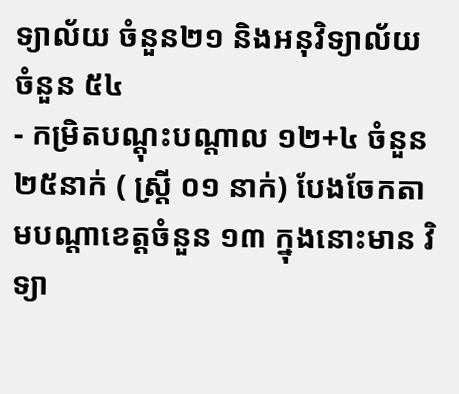ទ្យាល័យ ចំនួន២១ និងអនុវិទ្យាល័យ ចំនួន ៥៤
- កម្រិតបណ្តុះបណ្តាល ១២+៤ ចំនួន ២៥នាក់ ( ស្ត្រី ០១ នាក់) បែងចែកតាមបណ្តាខេត្តចំនួន ១៣ ក្នុងនោះមាន វិទ្យា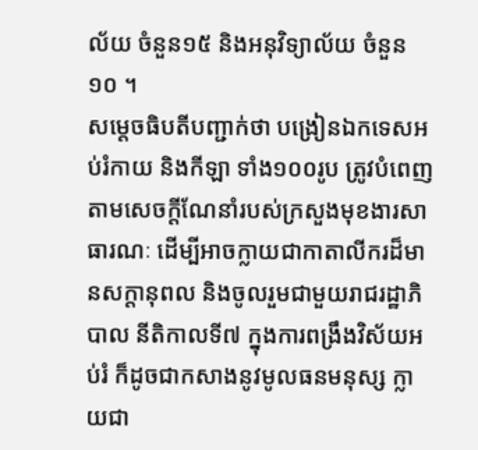ល័យ ចំនួន១៥ និងអនុវិទ្យាល័យ ចំនួន ១០ ។
សម្តេចធិបតីបញ្ជាក់ថា បង្រៀនឯកទេសអប់រំកាយ និងកីឡា ទាំង១០០រូប ត្រូវបំពេញតាមសេចក្តីណែនាំរបស់ក្រសួងមុខងារសាធារណៈ ដើម្បីអាចក្លាយជាកាតាលីករដ៏មានសក្តានុពល និងចូលរួមជាមួយរាជរដ្ឋាភិបាល នីតិកាលទី៧ ក្នុងការពង្រឹងវិស័យអប់រំ ក៏ដូចជាកសាងនូវមូលធនមនុស្ស ក្លាយជា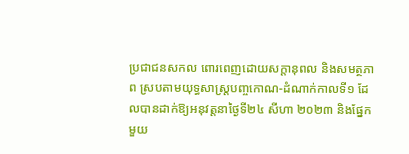ប្រជាជនសកល ពោរពេញដោយសក្តានុពល និងសមត្ថភាព ស្របតាមយុទ្ធសាស្ត្របញ្ចកោណ-ដំណាក់កាលទី១ ដែលបានដាក់ឱ្យអនុវត្តនាថ្ងៃទី២៤ សីហា ២០២៣ និងផ្នែកមួយ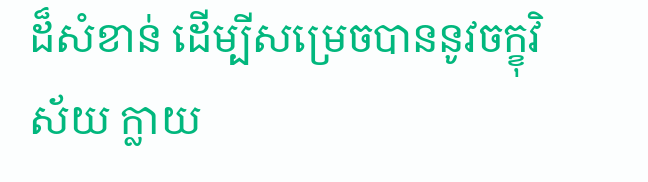ដ៏សំខាន់ ដើម្បីសម្រេចបាននូវចក្ខុវិស័យ ក្លាយ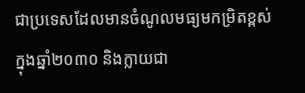ជាប្រទេសដែលមានចំណូលមធ្យមកម្រិតខ្ពស់ ក្នុងឆ្នាំ២០៣០ និងក្លាយជា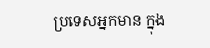ប្រទេសអ្នកមាន ក្នុង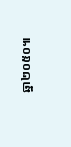ឆ្នា២០៥០៕